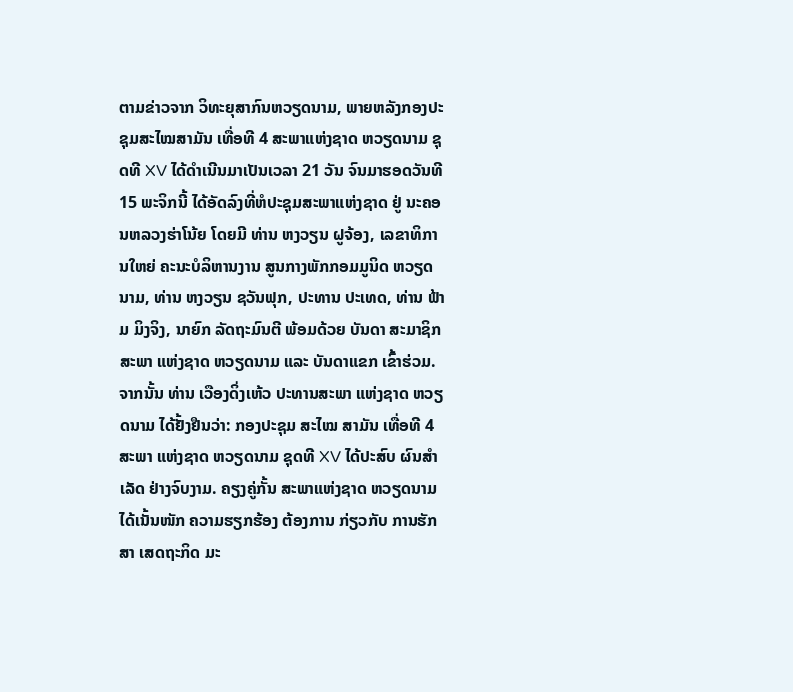ຕາມຂ່າວຈາກ ວິທະຍຸສາກົນຫວຽດນາມ, ພາຍຫລັງກອງປະຊຸມສະໄໝສາມັນ ເທື່ອທີ 4 ສະພາແຫ່ງຊາດ ຫວຽດນາມ ຊຸດທີ XV ໄດ້ດຳເນີນມາເປັນເວລາ 21 ວັນ ຈົນມາຮອດວັນທີ 15 ພະຈິກນີ້ ໄດ້ອັດລົງທີ່ຫໍປະຊຸມສະພາແຫ່ງຊາດ ຢູ່ ນະຄອນຫລວງຮ່າໂນ້ຍ ໂດຍມີ ທ່ານ ຫງວຽນ ຝູຈ້ອງ, ເລຂາທິການໃຫຍ່ ຄະນະບໍລິຫານງານ ສູນກາງພັກກອມມູນິດ ຫວຽດນາມ, ທ່ານ ຫງວຽນ ຊວັນຟຸກ, ປະທານ ປະເທດ, ທ່ານ ຟ້າມ ມິງຈິງ, ນາຍົກ ລັດຖະມົນຕີ ພ້ອມດ້ວຍ ບັນດາ ສະມາຊິກ ສະພາ ແຫ່ງຊາດ ຫວຽດນາມ ແລະ ບັນດາແຂກ ເຂົ້າຮ່ວມ. ຈາກນັ້ນ ທ່ານ ເວືອງດິ່ງເຫ້ວ ປະທານສະພາ ແຫ່ງຊາດ ຫວຽດນາມ ໄດ້ຢັ້ງຢືນວ່າ: ກອງປະຊຸມ ສະໄໝ ສາມັນ ເທື່ອທີ 4 ສະພາ ແຫ່ງຊາດ ຫວຽດນາມ ຊຸດທີ XV ໄດ້ປະສົບ ຜົນສຳເລັດ ຢ່າງຈົບງາມ. ຄຽງຄູ່ກັ້ນ ສະພາແຫ່ງຊາດ ຫວຽດນາມ ໄດ້ເນັ້ນໜັກ ຄວາມຮຽກຮ້ອງ ຕ້ອງການ ກ່ຽວກັບ ການຮັກສາ ເສດຖະກິດ ມະ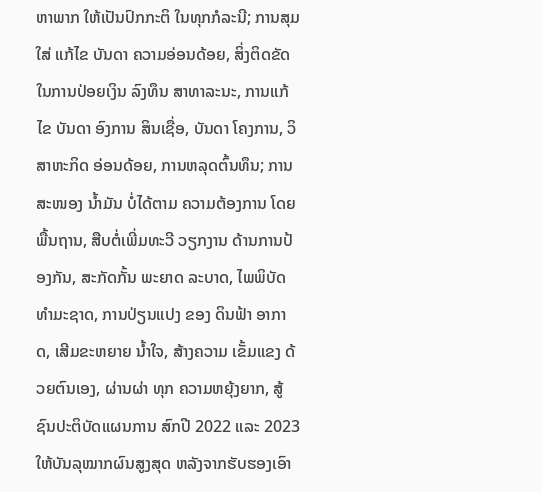ຫາພາກ ໃຫ້ເປັນປົກກະຕິ ໃນທຸກກໍລະນີ; ການສຸມໃສ່ ແກ້ໄຂ ບັນດາ ຄວາມອ່ອນດ້ອຍ, ສິ່ງຕິດຂັດ ໃນການປ່ອຍເງິນ ລົງທຶນ ສາທາລະນະ, ການແກ້ໄຂ ບັນດາ ອົງການ ສິນເຊື່ອ, ບັນດາ ໂຄງການ, ວິສາຫະກິດ ອ່ອນດ້ອຍ, ການຫລຸດຕົ້ນທຶນ; ການສະໜອງ ນ້ຳມັນ ບໍ່ໄດ້ຕາມ ຄວາມຕ້ອງການ ໂດຍພື້ນຖານ, ສືບຕໍ່ເພີ່ມທະວີ ວຽກງານ ດ້ານການປ້ອງກັນ, ສະກັດກັ້ນ ພະຍາດ ລະບາດ, ໄພພິບັດ ທຳມະຊາດ, ການປ່ຽນແປງ ຂອງ ດິນຟ້າ ອາກາດ, ເສີມຂະຫຍາຍ ນ້ຳໃຈ, ສ້າງຄວາມ ເຂັ້ມແຂງ ດ້ວຍຕົນເອງ, ຜ່ານຜ່າ ທຸກ ຄວາມຫຍຸ້ງຍາກ, ສູ້ຊົນປະຕິບັດແຜນການ ສົກປີ 2022 ແລະ 2023 ໃຫ້ບັນລຸໝາກຜົນສູງສຸດ ຫລັງຈາກຮັບຮອງເອົາ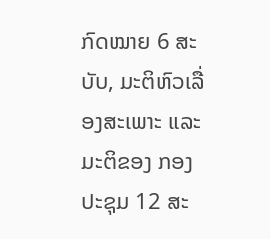ກົດໝາຍ 6 ສະບັບ, ມະຕິຫົວເລື່ອງສະເພາະ ແລະ ມະຕິຂອງ ກອງປະຊຸມ 12 ສະ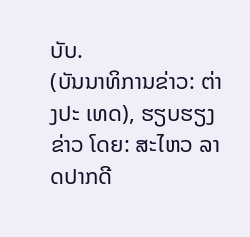ບັບ.
(ບັນນາທິການຂ່າວ: ຕ່າງປະ ເທດ), ຮຽບຮຽງຂ່າວ ໂດຍ: ສະໄຫວ ລາດປາກດີ